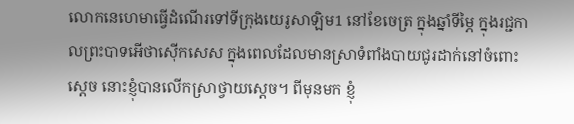លោកនេហេមាធ្វើដំណើរទៅទីក្រុងយេរូសាឡិម1 នៅខែចេត្រ ក្នុងឆ្នាំទីម្ភៃ ក្នុងរជ្ជកាលព្រះបាទអើថាស៊ើកសេស ក្នុងពេលដែលមានស្រាទំពាំងបាយជូរដាក់នៅចំពោះស្តេច នោះខ្ញុំបានលើកស្រាថ្វាយស្ដេច។ ពីមុនមក ខ្ញុំ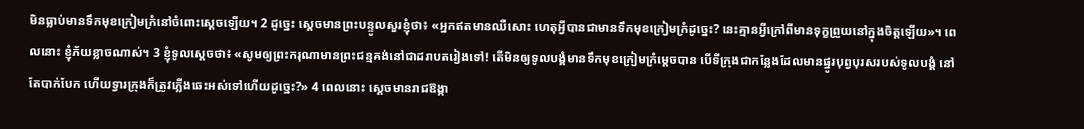មិនធ្លាប់មានទឹកមុខក្រៀមក្រំនៅចំពោះស្ដេចឡើយ។ 2 ដូច្នេះ ស្ដេចមានព្រះបន្ទូលសួរខ្ញុំថា៖ «អ្នកឥតមានឈឺសោះ ហេតុអ្វីបានជាមានទឹកមុខក្រៀមក្រំដូច្នេះ? នេះគ្មានអ្វីក្រៅពីមានទុក្ខព្រួយនៅក្នុងចិត្តឡើយ»។ ពេលនោះ ខ្ញុំភ័យខ្លាចណាស់។ 3 ខ្ញុំទូលស្តេចថា៖ «សូមឲ្យព្រះករុណាមានព្រះជន្មគង់នៅជាដរាបតរៀងទៅ! តើមិនឲ្យទូលបង្គំមានទឹកមុខក្រៀមក្រំម្ដេចបាន បើទីក្រុងជាកន្លែងដែលមានផ្នូរបុព្វបុរសរបស់ទូលបង្គំ នៅតែបាក់បែក ហើយទ្វារក្រុងក៏ត្រូវភ្លើងឆេះអស់ទៅហើយដូច្នេះ?» 4 ពេលនោះ ស្ដេចមានរាជឱង្កា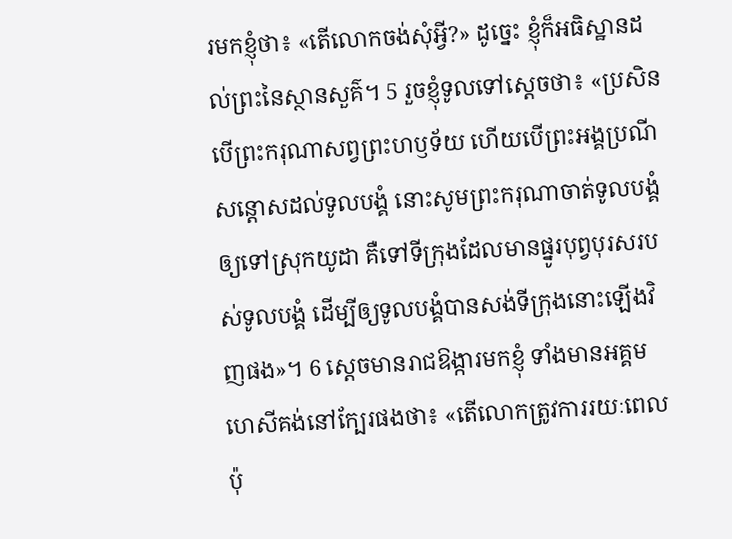រមកខ្ញុំថា៖ «តើលោកចង់សុំអ្វី?» ដូច្នេះ ខ្ញុំក៏អធិស្ឋានដល់ព្រះនៃស្ថានសួគ៌។ 5 រួចខ្ញុំទូលទៅស្តេចថា៖ «ប្រសិនបើព្រះករុណាសព្វព្រះហឫទ័យ ហើយបើព្រះអង្គប្រណីសន្ដោសដល់ទូលបង្គំ នោះសូមព្រះករុណាចាត់ទូលបង្គំឲ្យទៅស្រុកយូដា គឺទៅទីក្រុងដែលមានផ្នូរបុព្វបុរសរបស់ទូលបង្គំ ដើម្បីឲ្យទូលបង្គំបានសង់ទីក្រុងនោះឡើងវិញផង»។ 6 ស្ដេចមានរាជឱង្ការមកខ្ញុំ ទាំងមានអគ្គមហេសីគង់នៅក្បែរផងថា៖ «តើលោកត្រូវការរយៈពេលប៉ុ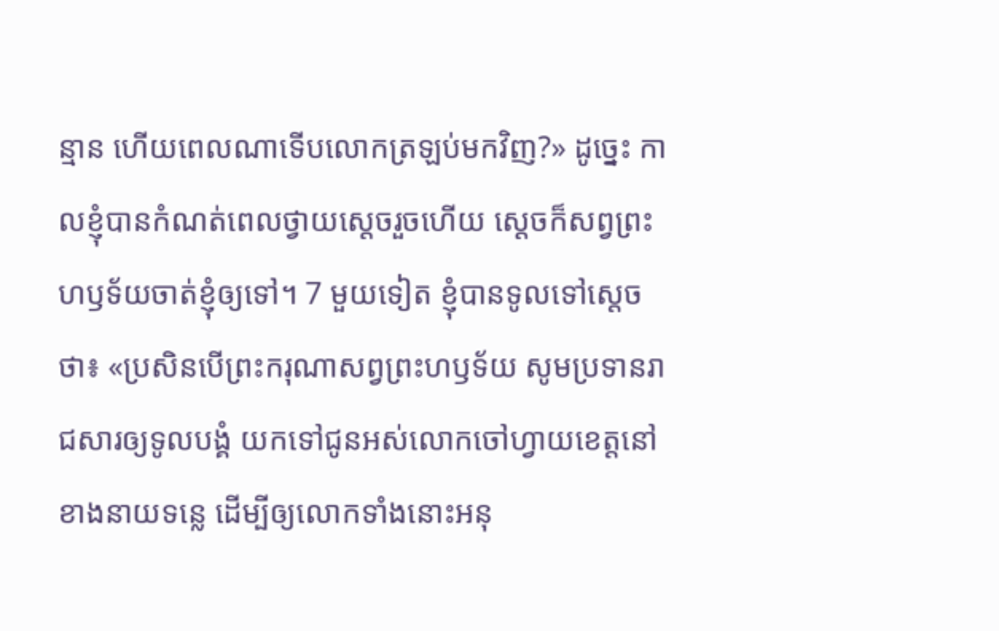ន្មាន ហើយពេលណាទើបលោកត្រឡប់មកវិញ?» ដូច្នេះ កាលខ្ញុំបានកំណត់ពេលថ្វាយស្ដេចរួចហើយ ស្ដេចក៏សព្វព្រះហឫទ័យចាត់ខ្ញុំឲ្យទៅ។ 7 មួយទៀត ខ្ញុំបានទូលទៅស្តេចថា៖ «ប្រសិនបើព្រះករុណាសព្វព្រះហឫទ័យ សូមប្រទានរាជសារឲ្យទូលបង្គំ យកទៅជូនអស់លោកចៅហ្វាយខេត្តនៅខាងនាយទន្លេ ដើម្បីឲ្យលោកទាំងនោះអនុ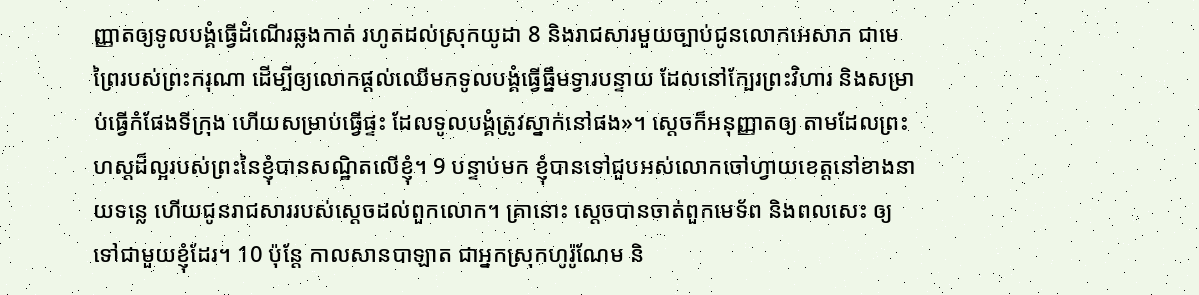ញ្ញាតឲ្យទូលបង្គំធ្វើដំណើរឆ្លងកាត់ រហូតដល់ស្រុកយូដា 8 និងរាជសារមួយច្បាប់ជូនលោកអេសាភ ជាមេព្រៃរបស់ព្រះករុណា ដើម្បីឲ្យលោកផ្ដល់ឈើមកទូលបង្គំធ្វើធ្នឹមទ្វារបន្ទាយ ដែលនៅក្បែរព្រះវិហារ និងសម្រាប់ធ្វើកំផែងទីក្រុង ហើយសម្រាប់ធ្វើផ្ទះ ដែលទូលបង្គំត្រូវស្នាក់នៅផង»។ ស្តេចក៏អនុញ្ញាតឲ្យ តាមដែលព្រះហស្តដ៏ល្អរបស់ព្រះនៃខ្ញុំបានសណ្ឋិតលើខ្ញុំ។ 9 បន្ទាប់មក ខ្ញុំបានទៅជួបអស់លោកចៅហ្វាយខេត្តនៅខាងនាយទន្លេ ហើយជូនរាជសាររបស់ស្ដេចដល់ពួកលោក។ គ្រានោះ ស្ដេចបានចាត់ពួកមេទ័ព និងពលសេះ ឲ្យទៅជាមួយខ្ញុំដែរ។ 10 ប៉ុន្ដែ កាលសានបាឡាត ជាអ្នកស្រុកហូរ៉ូណែម និ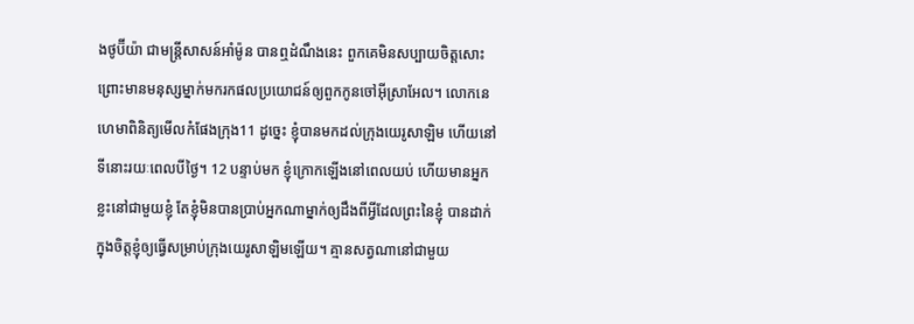ងថូប៊ីយ៉ា ជាមន្ត្រីសាសន៍អាំម៉ូន បានឮដំណឹងនេះ ពួកគេមិនសប្បាយចិត្តសោះ ព្រោះមានមនុស្សម្នាក់មករកផលប្រយោជន៍ឲ្យពួកកូនចៅអ៊ីស្រាអែល។ លោកនេហេមាពិនិត្យមើលកំផែងក្រុង11 ដូច្នេះ ខ្ញុំបានមកដល់ក្រុងយេរូសាឡិម ហើយនៅទីនោះរយៈពេលបីថ្ងៃ។ 12 បន្ទាប់មក ខ្ញុំក្រោកឡើងនៅពេលយប់ ហើយមានអ្នកខ្លះនៅជាមួយខ្ញុំ តែខ្ញុំមិនបានប្រាប់អ្នកណាម្នាក់ឲ្យដឹងពីអ្វីដែលព្រះនៃខ្ញុំ បានដាក់ក្នុងចិត្តខ្ញុំឲ្យធ្វើសម្រាប់ក្រុងយេរូសាឡិមឡើយ។ គ្មានសត្វណានៅជាមួយ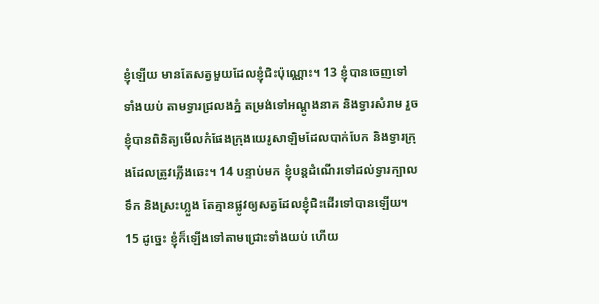ខ្ញុំឡើយ មានតែសត្វមួយដែលខ្ញុំជិះប៉ុណ្ណោះ។ 13 ខ្ញុំបានចេញទៅទាំងយប់ តាមទ្វារជ្រលងភ្នំ តម្រង់ទៅអណ្តូងនាគ និងទ្វារសំរាម រួចខ្ញុំបានពិនិត្យមើលកំផែងក្រុងយេរូសាឡិមដែលបាក់បែក និងទ្វារក្រុងដែលត្រូវភ្លើងឆេះ។ 14 បន្ទាប់មក ខ្ញុំបន្តដំណើរទៅដល់ទ្វារក្បាលទឹក និងស្រះហ្លួង តែគ្មានផ្លូវឲ្យសត្វដែលខ្ញុំជិះដើរទៅបានឡើយ។ 15 ដូច្នេះ ខ្ញុំក៏ឡើងទៅតាមជ្រោះទាំងយប់ ហើយ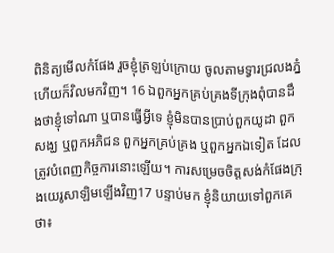ពិនិត្យមើលកំផែង រួចខ្ញុំត្រឡប់ក្រោយ ចូលតាមទ្វារជ្រលងភ្នំ ហើយក៏វិលមកវិញ។ 16 ឯពួកអ្នកគ្រប់គ្រងទីក្រុងពុំបានដឹងថាខ្ញុំទៅណា ឬបានធ្វើអ្វីទេ ខ្ញុំមិនបានប្រាប់ពួកយូដា ពួកសង្ឃ ឬពួកអភិជន ពួកអ្នកគ្រប់គ្រង ឬពួកអ្នកឯទៀត ដែលត្រូវបំពេញកិច្ចការនោះឡើយ។ ការសម្រេចចិត្តសង់កំផែងក្រុងយេរូសាឡិមឡើងវិញ17 បន្ទាប់មក ខ្ញុំនិយាយទៅពួកគេថា៖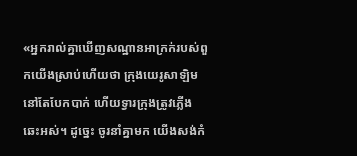«អ្នករាល់គ្នាឃើញសណ្ឋានអាក្រក់របស់ពួកយើងស្រាប់ហើយថា ក្រុងយេរូសាឡិមនៅតែបែកបាក់ ហើយទ្វារក្រុងត្រូវភ្លើងឆេះអស់។ ដូច្នេះ ចូរនាំគ្នាមក យើងសង់កំ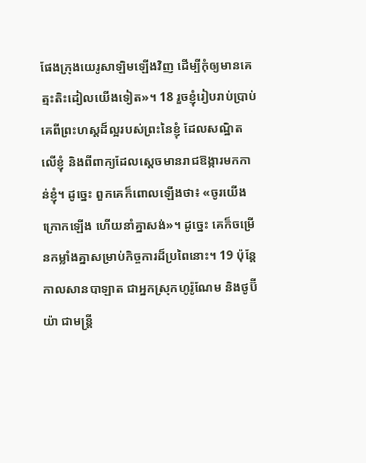ផែងក្រុងយេរូសាឡិមឡើងវិញ ដើម្បីកុំឲ្យមានគេត្មះតិះដៀលយើងទៀត»។ 18 រួចខ្ញុំរៀបរាប់ប្រាប់គេពីព្រះហស្តដ៏ល្អរបស់ព្រះនៃខ្ញុំ ដែលសណ្ឋិតលើខ្ញុំ និងពីពាក្យដែលស្តេចមានរាជឱង្ការមកកាន់ខ្ញុំ។ ដូច្នេះ ពួកគេក៏ពោលឡើងថា៖ «ចូរយើងក្រោកឡើង ហើយនាំគ្នាសង់»។ ដូច្នេះ គេក៏ចម្រើនកម្លាំងគ្នាសម្រាប់កិច្ចការដ៏ប្រពៃនោះ។ 19 ប៉ុន្ដែ កាលសានបាឡាត ជាអ្នកស្រុកហូរ៉ូណែម និងថូប៊ីយ៉ា ជាមន្ត្រី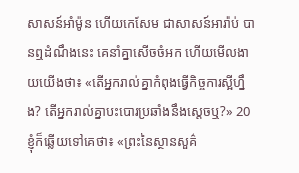សាសន៍អាំម៉ូន ហើយកេសែម ជាសាសន៍អារ៉ាប់ បានឮដំណឹងនេះ គេនាំគ្នាសើចចំអក ហើយមើលងាយយើងថា៖ «តើអ្នករាល់គ្នាកំពុងធ្វើកិច្ចការស្អីហ្នឹង? តើអ្នករាល់គ្នាបះបោរប្រឆាំងនឹងស្តេចឬ?» 20 ខ្ញុំក៏ឆ្លើយទៅគេថា៖ «ព្រះនៃស្ថានសួគ៌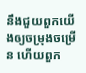នឹងជួយពួកយើងឲ្យចម្រុងចម្រើន ហើយពួក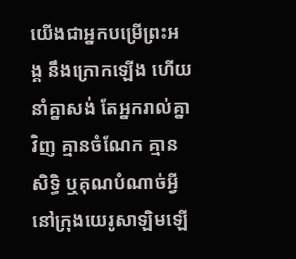យើងជាអ្នកបម្រើព្រះអង្គ នឹងក្រោកឡើង ហើយនាំគ្នាសង់ តែអ្នករាល់គ្នាវិញ គ្មានចំណែក គ្មានសិទ្ធិ ឬគុណបំណាច់អ្វីនៅក្រុងយេរូសាឡិមឡើ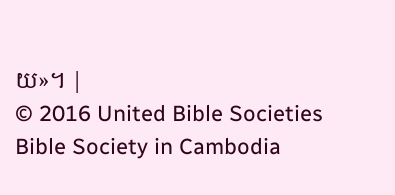យ»។ |
© 2016 United Bible Societies
Bible Society in Cambodia